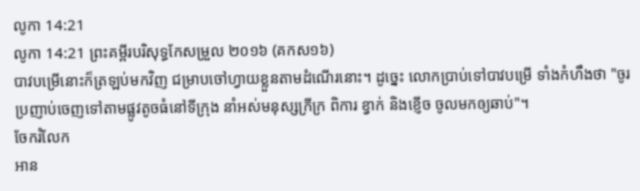លូកា 14:21
លូកា 14:21 ព្រះគម្ពីរបរិសុទ្ធកែសម្រួល ២០១៦ (គកស១៦)
បាវបម្រើនោះក៏ត្រឡប់មកវិញ ជម្រាបចៅហ្វាយខ្លួនតាមដំណើរនោះ។ ដូច្នេះ លោកប្រាប់ទៅបាវបម្រើ ទាំងកំហឹងថា "ចូរប្រញាប់ចេញទៅតាមផ្លូវតូចធំនៅទីក្រុង នាំអស់មនុស្សក្រីក្រ ពិការ ខ្វាក់ និងខ្ញើច ចូលមកឲ្យឆាប់"។
ចែករំលែក
អាន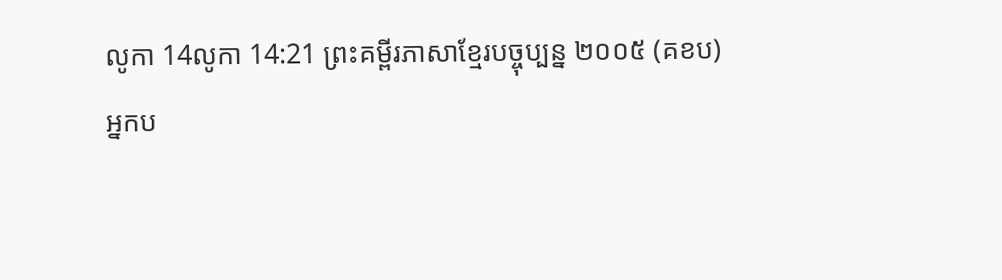លូកា 14លូកា 14:21 ព្រះគម្ពីរភាសាខ្មែរបច្ចុប្បន្ន ២០០៥ (គខប)
អ្នកប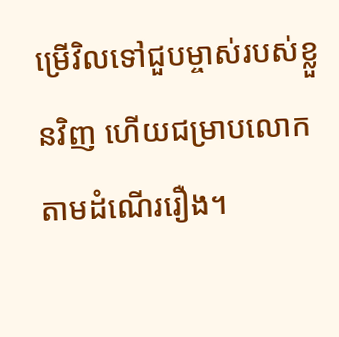ម្រើវិលទៅជួបម្ចាស់របស់ខ្លួនវិញ ហើយជម្រាបលោកតាមដំណើររឿង។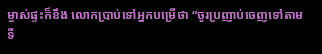ម្ចាស់ផ្ទះក៏ខឹង លោកប្រាប់ទៅអ្នកបម្រើថា “ចូរប្រញាប់ចេញទៅតាមទី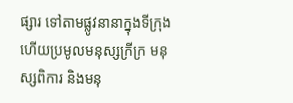ផ្សារ ទៅតាមផ្លូវនានាក្នុងទីក្រុង ហើយប្រមូលមនុស្សក្រីក្រ មនុស្សពិការ និងមនុ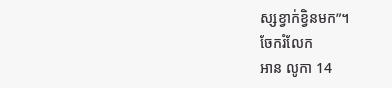ស្សខ្វាក់ខ្វិនមក”។
ចែករំលែក
អាន លូកា 14